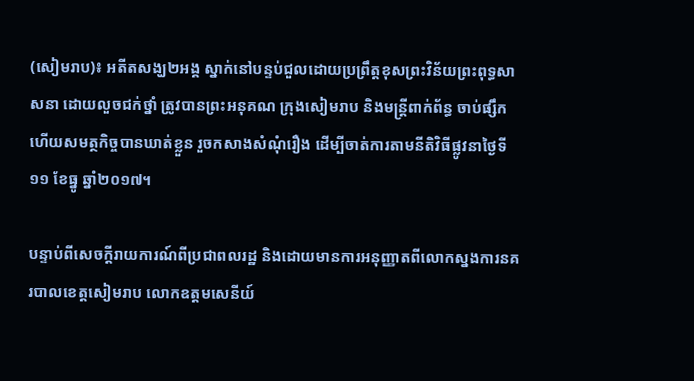(សៀមរាប)៖ អតីតសង្ឃ២អង្គ ស្នាក់នៅបន្ទប់ជួលដោយប្រព្រឹត្តខុសព្រះវិន័យព្រះពុទ្ធសាសនា ដោយលួចជក់ថ្នាំ ត្រូវបានព្រះអនុគណ ក្រុងសៀមរាប និងមន្រ្តីពាក់ព័ន្ធ ចាប់ផ្សឹកហើយសមត្ថកិច្ចបានឃាត់ខ្លួន រួចកសាងសំណុំរឿង ដើម្បីចាត់ការតាមនីតិវិធីផ្លូវនាថ្ងៃទី១១ ខែធ្នូ ឆ្នាំ២០១៧។

បន្ទាប់ពីសេចក្ដីរាយការណ៍ពីប្រជាពលរដ្ឋ និងដោយមានការអនុញ្ញាតពីលោកស្នងការនគរបាលខេត្តសៀមរាប លោកឧត្តមសេនីយ៍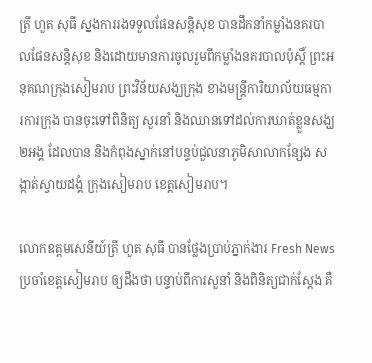ត្រី ហួត សុធី ស្នងការរងទទួលផែនសន្តិសុខ បានដឹកនាំកម្លាំងនគរបាលផែនសន្តិសុខ និងដោយមានការចូលរួមពីកម្លាំងនគរបាលប៉ុស្តិ៍ ព្រះអនុគណក្រុងសៀមរាប ព្រះវិន័យសង្ឃក្រុង ខាងមន្ត្រីការិយាល័យធម្មការការក្រុង បានចុះទៅពិនិត្យ សួរនាំ និងឈានទៅដល់ការឃាត់ខ្លួនសង្ឃ២អង្គ ដែលបាន និងកំពុងស្នាក់នៅបន្ទប់ជួលនាភូមិសាលាកន្សែង សង្កាត់ស្វាយដង្គំ ក្រុងសៀមរាប ខេត្តសៀមរាប។

លោកឧត្តមសេនីយ៍ត្រី ហួត សុធី បានថ្លែងប្រាប់ភ្នាក់ងារ Fresh News ប្រចាំខេត្តសៀមរាប ឲ្យដឹងថា បន្ទាប់ពីការសួនាំ និងពិនិត្យជាក់ស្ដែង គឺ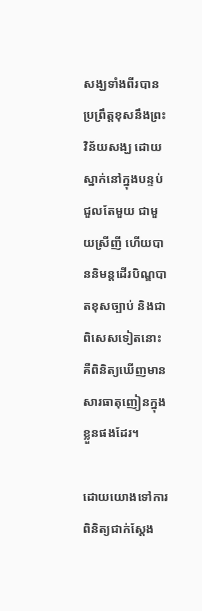សង្ឃទាំងពីរបានប្រព្រឹត្តខុសនឹងព្រះវិន័យសង្ឃ ដោយស្នាក់នៅក្នុងបន្ទប់ជួលតែមួយ ជាមួយស្រីញី ហើយបាននិមន្តដើរបិណ្ឌបាតខុសច្បាប់ និងជាពិសេសទៀតនោះ គឺពិនិត្យឃើញមានសារធាតុញៀនក្នុងខ្លួនផងដែរ។

ដោយយោងទៅការពិនិត្យជាក់ស្ដែង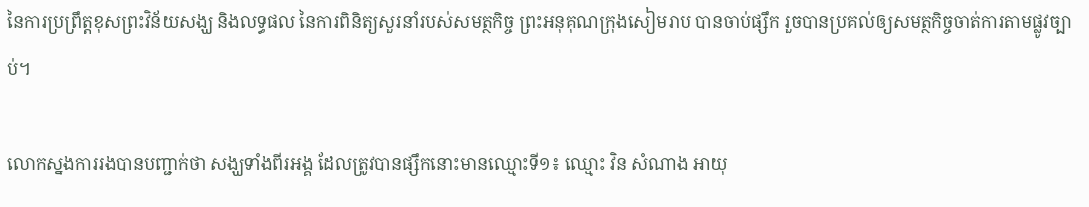នៃការប្រព្រឹត្តខុសព្រះវិន័យសង្ឃ និងលទ្ធផល នៃការពិនិត្យសួរនាំរបស់សមត្ថកិច្ច ព្រះអនុគុណក្រុងសៀមរាប បានចាប់ផ្សឹក រួចបានប្រគល់ឲ្យសមត្ថកិច្ចចាត់ការតាមផ្លូវច្បាប់។

លោកស្នងការរងបានបញ្ជាក់ថា សង្ឃទាំងពីរអង្គ ដែលត្រូវបានផ្សឹកនោះមានឈ្មោះទី១៖ ឈ្មោះ វិន សំណាង អាយុ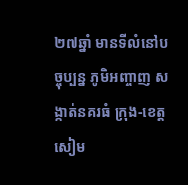២៧ឆ្នាំ មានទីលំនៅបច្ចុប្បន្ន ភូមិអញ្ចាញ សង្កាត់នគរធំ ក្រុង-ខេត្តសៀម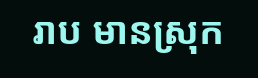រាប មានស្រុក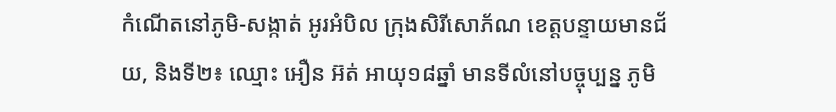កំណើតនៅភូមិ-សង្កាត់ អូរអំបិល ក្រុងសិរីសោភ័ណ ខេត្តបន្ទាយមានជ័យ, និងទី២៖ ឈ្មោះ អឿន អ៊ត់ អាយុ១៨ឆ្នាំ មានទីលំនៅបច្ចុប្បន្ន ភូមិ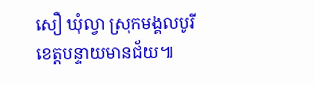សឿ ឃុំល្វា ស្រុកមង្គលបូរី ខេត្តបន្ទាយមានជ័យ៕